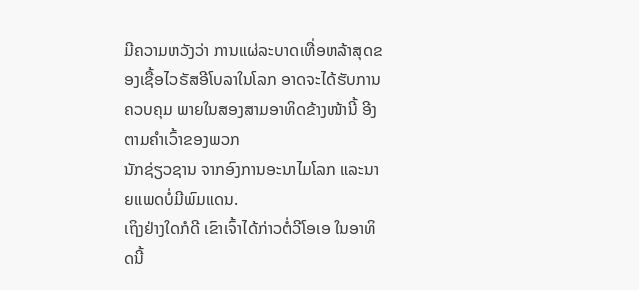ມີຄວາມຫວັງວ່າ ການແຜ່ລະບາດເທື່ອຫລ້າສຸດຂອງເຊື້ອໄວຣັສອີໂບລາໃນໂລກ ອາດຈະໄດ້ຮັບການຄວບຄຸມ ພາຍໃນສອງສາມອາທິດຂ້າງໜ້ານີ້ ອີງ ຕາມຄຳເວົ້າຂອງພວກ
ນັກຊ່ຽວຊານ ຈາກອົງການອະນາໄມໂລກ ແລະນາຍແພດບໍ່ມີພົມແດນ.
ເຖິງຢ່າງໃດກໍດີ ເຂົາເຈົ້າໄດ້ກ່າວຕໍ່ວີໂອເອ ໃນອາທິດນີ້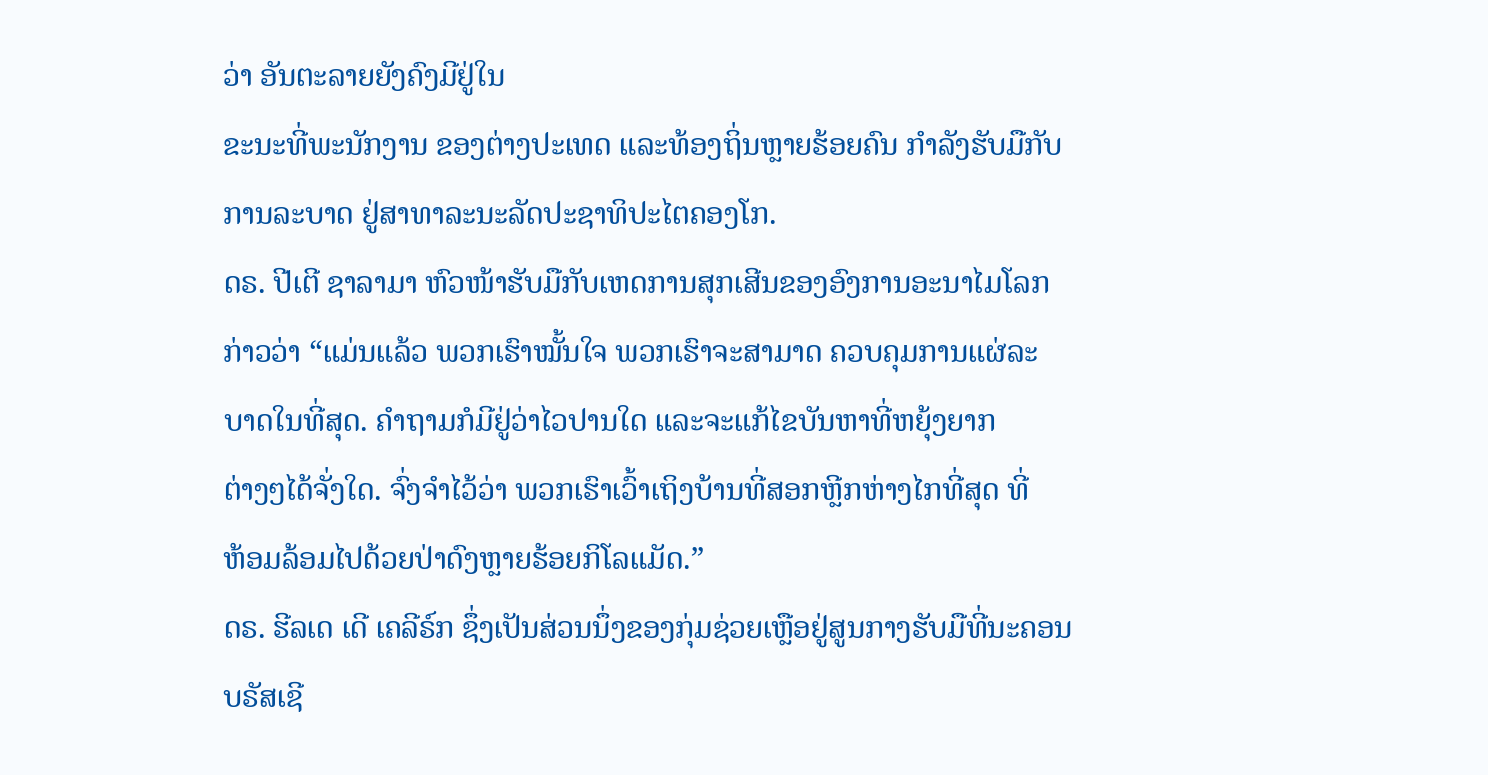ວ່າ ອັນຕະລາຍຍັງຄົງມີຢູ່ໃນ
ຂະນະທີ່ພະນັກງານ ຂອງຕ່າງປະເທດ ແລະທ້ອງຖິ່ນຫຼາຍຮ້ອຍຄົນ ກຳລັງຮັບມືກັບ
ການລະບາດ ຢູ່ສາທາລະນະລັດປະຊາທິປະໄຕຄອງໂກ.
ດຣ. ປີເຕີ ຊາລາມາ ຫົວໜ້າຮັບມືກັບເຫດການສຸກເສີນຂອງອົງການອະນາໄມໂລກ
ກ່າວວ່າ “ແມ່ນແລ້ວ ພວກເຮົາໝັ້ນໃຈ ພວກເຮົາຈະສາມາດ ຄວບຄຸມການແຜ່ລະ
ບາດໃນທີ່ສຸດ. ຄຳຖາມກໍມີຢູ່ວ່າໄວປານໃດ ແລະຈະແກ້ໄຂບັນຫາທີ່ຫຍຸ້ງຍາກ
ຕ່າງໆໄດ້ຈັ່ງໃດ. ຈົ່ງຈຳໄວ້ວ່າ ພວກເຮົາເວົ້າເຖິງບ້ານທີ່ສອກຫຼີກຫ່າງໄກທີ່ສຸດ ທີ່
ຫ້ອມລ້ອມໄປດ້ວຍປ່າດົງຫຼາຍຮ້ອຍກິໂລແມັດ.”
ດຣ. ຮີລເດ ເດີ ເຄລີຣ໌ກ ຊຶ່ງເປັນສ່ວນນຶ່ງຂອງກຸ່ມຊ່ວຍເຫຼືອຢູ່ສູນກາງຮັບມືທີ່ນະຄອນ
ບຣັສເຊີ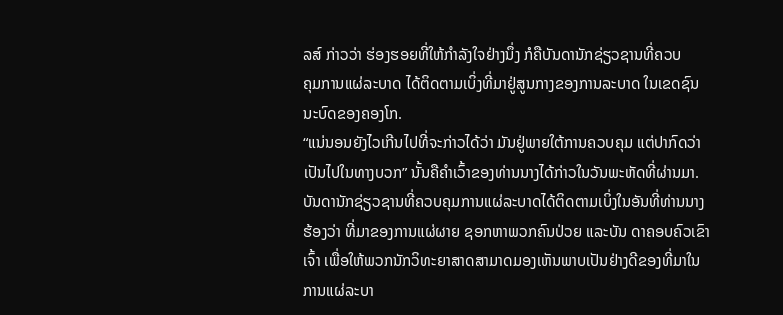ລສ໌ ກ່າວວ່າ ຮ່ອງຮອຍທີ່ໃຫ້ກຳລັງໃຈຢ່າງນຶ່ງ ກໍຄືບັນດານັກຊ່ຽວຊານທີ່ຄວບ
ຄຸມການແຜ່ລະບາດ ໄດ້ຕິດຕາມເບິ່ງທີ່ມາຢູ່ສູນກາງຂອງການລະບາດ ໃນເຂດຊົນ
ນະບົດຂອງຄອງໂກ.
“ແນ່ນອນຍັງໄວເກີນໄປທີ່ຈະກ່າວໄດ້ວ່າ ມັນຢູ່ພາຍໃຕ້ການຄວບຄຸມ ແຕ່ປາກົດວ່າ
ເປັນໄປໃນທາງບວກ” ນັ້ນຄືຄຳເວົ້າຂອງທ່ານນາງໄດ້ກ່າວໃນວັນພະຫັດທີ່ຜ່ານມາ.
ບັນດານັກຊ່ຽວຊານທີ່ຄວບຄຸມການແຜ່ລະບາດໄດ້ຕິດຕາມເບິ່ງໃນອັນທີ່ທ່ານນາງ
ຮ້ອງວ່າ ທີ່ມາຂອງການແຜ່ຜາຍ ຊອກຫາພວກຄົນປ່ວຍ ແລະບັນ ດາຄອບຄົວເຂົາ
ເຈົ້າ ເພື່ອໃຫ້ພວກນັກວິທະຍາສາດສາມາດມອງເຫັນພາບເປັນຢ່າງດີຂອງທີ່ມາໃນ
ການແຜ່ລະບາ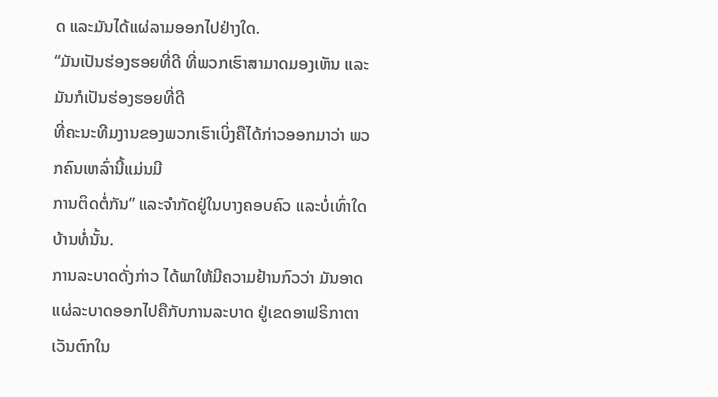ດ ແລະມັນໄດ້ແຜ່ລາມອອກໄປຢ່າງໃດ.
“ມັນເປັນຮ່ອງຮອຍທີ່ດີ ທີ່ພວກເຮົາສາມາດມອງເຫັນ ແລະມັນກໍເປັນຮ່ອງຮອຍທີ່ດີ
ທີ່ຄະນະທີມງານຂອງພວກເຮົາເບິ່ງຄືໄດ້ກ່າວອອກມາວ່າ ພວກຄົນເຫລົ່ານີ້ແມ່ນມີ
ການຕິດຕໍ່ກັນ” ແລະຈຳກັດຢູ່ໃນບາງຄອບຄົວ ແລະບໍ່ເທົ່າໃດບ້ານທໍ່ນັ້ນ.
ການລະບາດດັ່ງກ່າວ ໄດ້ພາໃຫ້ມີຄວາມຢ້ານກົວວ່າ ມັນອາດແຜ່ລະບາດອອກໄປຄືກັບການລະບາດ ຢູ່ເຂດອາຟຣິກາຕາເວັນຕົກໃນ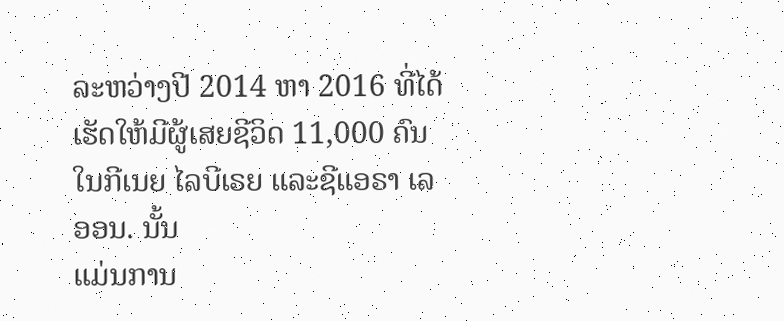ລະຫວ່າງປີ 2014 ຫາ 2016 ທີ່ໄດ້
ເຮັດໃຫ້ມີຜູ້ເສຍຊີວິດ 11,000 ຄົນ ໃນກີເນຍ ໄລບີເຣຍ ແລະຊີແອຣາ ເລອອນ. ນັ້ນ
ແມ່ນການ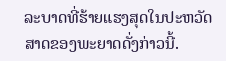ລະບາດທີ່ຮ້າຍແຮງສຸດໃນປະຫວັດສາດຂອງພະຍາດດັ່ງກ່າວນີ້.